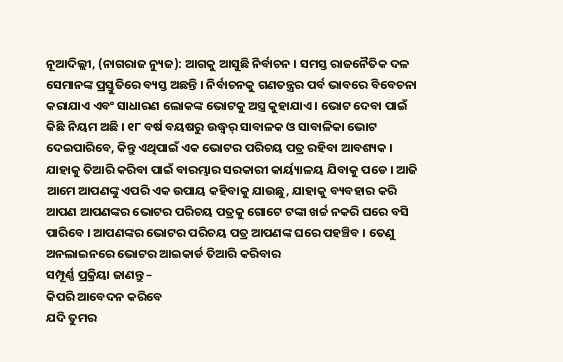ନୂଆଦିଲ୍ଲୀ, (ନାଗରାଜ ନ୍ୟୁଜ): ଆଗକୁ ଆସୁଛି ନିର୍ବାଚନ । ସମସ୍ତ ରାଜନୈତିକ ଦଳ ସେମାନଙ୍କ ପ୍ରସ୍ତୁତିରେ ବ୍ୟସ୍ତ ଅଛନ୍ତି । ନିର୍ବାଚନକୁ ଗଣତନ୍ତ୍ରର ପର୍ବ ଭାବରେ ବିବେଚନା କରାଯାଏ ଏବଂ ସାଧାରଣ ଲୋକଙ୍କ ଭୋଟକୁ ଅସ୍ତ୍ର କୁହାଯାଏ । ଭୋଟ ଦେବା ପାଇଁ କିଛି ନିୟମ ଅଛି । ୧୮ ବର୍ଷ ବୟଷରୁ ଉଦ୍ଧ୍ୱର୍ ସାବାଳକ ଓ ସାବାଳିକା ଭୋଟ ଦେଇପାରିବେ, କିନ୍ତୁ ଏଥିପାଇଁ ଏକ ଭୋଟର ପରିଚୟ ପତ୍ର ରହିବା ଆବଶ୍ୟକ । ଯାହାକୁ ତିଆରି କରିବା ପାଇଁ ବାରମ୍ଭାର ସରକାରୀ କାର୍ୟ୍ୟାଳୟ ଯିବାକୁ ପଡେ । ଆଜି ଆମେ ଆପଣଙ୍କୁ ଏପରି ଏକ ଉପାୟ କହିବାକୁ ଯାଉଛୁ, ଯାହାକୁ ବ୍ୟବହାର କରି ଆପଣ ଆପଣଙ୍କର ଭୋଟର ପରିଚୟ ପତ୍ରକୁ ଗୋଟେ ଟଙ୍କା ଖର୍ଚ୍ଚ ନକରି ଘରେ ବସି ପାରିବେ । ଆପଣଙ୍କର ଭୋଟର ପରିଚୟ ପତ୍ର ଆପଣଙ୍କ ଘରେ ପହଞ୍ଚିବ । ତେଣୁ ଅନଲାଇନରେ ଭୋଟର ଆଇକାର୍ଡ ତିଆରି କରିବାର
ସମ୍ପୂର୍ଣ୍ଣ ପ୍ରକ୍ରିୟା ଜାଣନ୍ତୁ –
କିପରି ଆବେଦନ କରିବେ
ଯଦି ତୁମର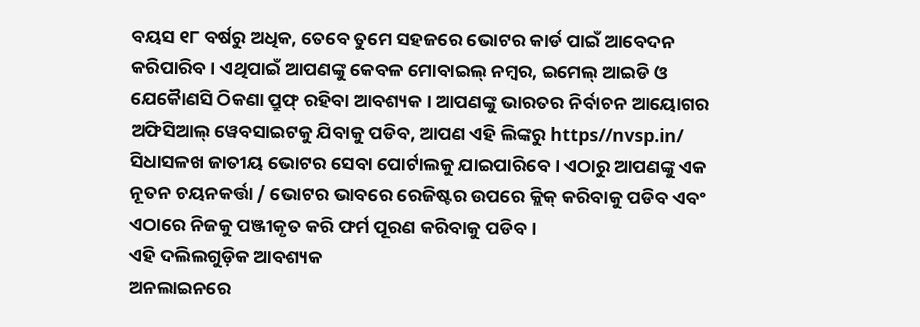ବୟସ ୧୮ ବର୍ଷରୁ ଅଧିକ, ତେବେ ତୁମେ ସହଜରେ ଭୋଟର କାର୍ଡ ପାଇଁ ଆବେଦନ କରିପାରିବ । ଏଥିପାଇଁ ଆପଣଙ୍କୁ କେବଳ ମୋବାଇଲ୍ ନମ୍ବର, ଇମେଲ୍ ଆଇଡି ଓ ଯେକୈାଣସି ଠିକଣା ପ୍ରୁଫ୍ ରହିବା ଆବଶ୍ୟକ । ଆପଣଙ୍କୁ ଭାରତର ନିର୍ବାଚନ ଆୟୋଗର ଅଫିସିଆଲ୍ ୱେବସାଇଟକୁ ଯିବାକୁ ପଡିବ, ଆପଣ ଏହି ଲିଙ୍କରୁ https//nvsp.in/ ସିଧାସଳଖ ଜାତୀୟ ଭୋଟର ସେବା ପୋର୍ଟାଲକୁ ଯାଇପାରିବେ । ଏଠାରୁ ଆପଣଙ୍କୁ ଏକ ନୂତନ ଚୟନକର୍ତ୍ତା / ଭୋଟର ଭାବରେ ରେଜିଷ୍ଟର ଉପରେ କ୍ଲିକ୍ କରିବାକୁ ପଡିବ ଏବଂ ଏଠାରେ ନିଜକୁ ପଞ୍ଜୀକୃତ କରି ଫର୍ମ ପୂରଣ କରିବାକୁ ପଡିବ ।
ଏହି ଦଲିଲଗୁଡ଼ିକ ଆବଶ୍ୟକ
ଅନଲାଇନରେ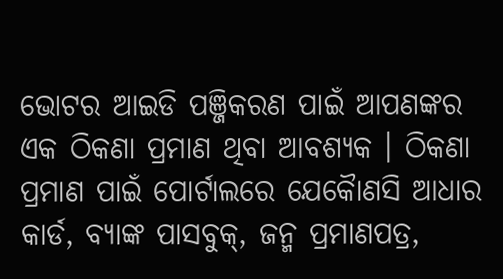ଭୋଟର ଆଇଡି ପଞ୍ଜିକରଣ ପାଇଁ ଆପଣଙ୍କର ଏକ ଠିକଣା ପ୍ରମାଣ ଥିବା ଆବଶ୍ୟକ । ଠିକଣା ପ୍ରମାଣ ପାଇଁ ପୋର୍ଟାଲରେ ଯେକୈାଣସି ଆଧାର କାର୍ଡ, ବ୍ୟାଙ୍କ ପାସବୁକ୍, ଜନ୍ମ ପ୍ରମାଣପତ୍ର,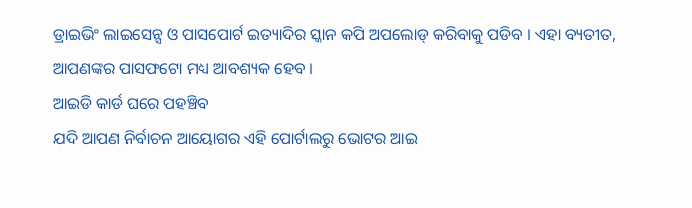ଡ୍ରାଇଭିଂ ଲାଇସେନ୍ସ ଓ ପାସପୋର୍ଟ ଇତ୍ୟାଦିର ସ୍କାନ କପି ଅପଲୋଡ୍ କରିବାକୁ ପଡିବ । ଏହା ବ୍ୟତୀତ, ଆପଣଙ୍କର ପାସଫଟୋ ମଧ୍ୟ ଆବଶ୍ୟକ ହେବ ।
ଆଇଡି କାର୍ଡ ଘରେ ପହଞ୍ଚିବ
ଯଦି ଆପଣ ନିର୍ବାଚନ ଆୟୋଗର ଏହି ପୋର୍ଟାଲରୁ ଭୋଟର ଆଇ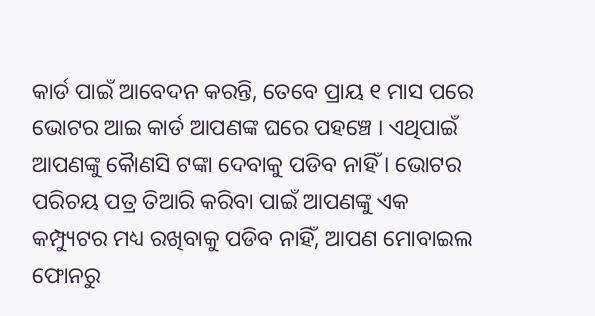କାର୍ଡ ପାଇଁ ଆବେଦନ କରନ୍ତି, ତେବେ ପ୍ରାୟ ୧ ମାସ ପରେ ଭୋଟର ଆଇ କାର୍ଡ ଆପଣଙ୍କ ଘରେ ପହଞ୍ଚେ । ଏଥିପାଇଁ ଆପଣଙ୍କୁ କୈାଣସି ଟଙ୍କା ଦେବାକୁ ପଡିବ ନାହିଁ । ଭୋଟର ପରିଚୟ ପତ୍ର ତିଆରି କରିବା ପାଇଁ ଆପଣଙ୍କୁ ଏକ କମ୍ପ୍ୟୁଟର ମଧ୍ୟ ରଖିବାକୁ ପଡିବ ନାହିଁ, ଆପଣ ମୋବାଇଲ ଫୋନରୁ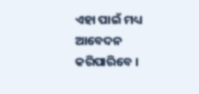ଏହା ପାଇଁ ମଧ୍ୟ ଆବେଦନ କରିପାରିବେ ।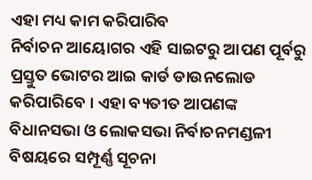ଏହା ମଧ୍ୟ କାମ କରିପାରିବ
ନିର୍ବାଚନ ଆୟୋଗର ଏହି ସାଇଟରୁ ଆପଣ ପୂର୍ବରୁ ପ୍ରସ୍ତୁତ ଭୋଟର ଆଇ କାର୍ଡ ଡାଉନଲୋଡ କରିପାରିବେ । ଏହା ବ୍ୟତୀତ ଆପଣଙ୍କ ବିଧାନସଭା ଓ ଲୋକସଭା ନିର୍ବାଚନମଣ୍ଡଳୀ ବିଷୟରେ ସମ୍ପୂର୍ଣ୍ଣ ସୂଚନା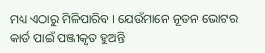ମଧ୍ୟ ଏଠାରୁ ମିଳିପାରିବ । ଯେଉଁମାନେ ନୂତନ ଭୋଟର କାର୍ଡ ପାଇଁ ପଞ୍ଜୀକୃତ ହୁଅନ୍ତି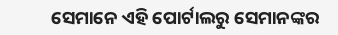ସେମାନେ ଏହି ପୋର୍ଟାଲରୁ ସେମାନଙ୍କର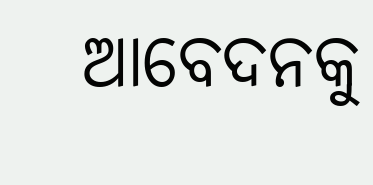ଆବେଦନକୁ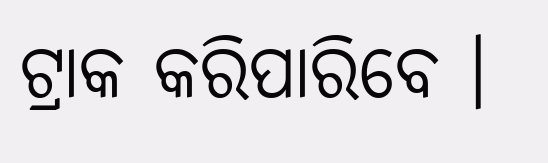ଟ୍ରାକ କରିପାରିବେ ।